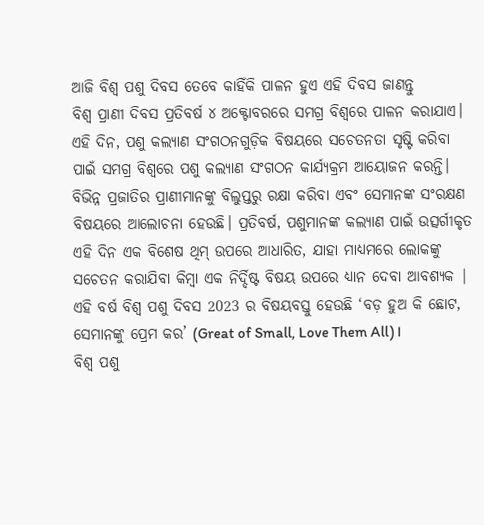ଆଜି ବିଶ୍ୱ ପଶୁ ଦିବସ ତେବେ କାହିଁକି ପାଳନ ହୁଏ ଏହି ଦିବସ ଜାଣନ୍ତୁ
ବିଶ୍ୱ ପ୍ରାଣୀ ଦିବସ ପ୍ରତିବର୍ଷ ୪ ଅକ୍ଟୋବରରେ ସମଗ୍ର ବିଶ୍ୱରେ ପାଳନ କରାଯାଏ। ଏହି ଦିନ, ପଶୁ କଲ୍ୟାଣ ସଂଗଠନଗୁଡ଼ିକ ବିଷୟରେ ସଚେତନତା ସୃଷ୍ଟି କରିବା ପାଇଁ ସମଗ୍ର ବିଶ୍ୱରେ ପଶୁ କଲ୍ୟାଣ ସଂଗଠନ କାର୍ଯ୍ୟକ୍ରମ ଆୟୋଜନ କରନ୍ତି। ବିଭିନ୍ନ ପ୍ରଜାତିର ପ୍ରାଣୀମାନଙ୍କୁ ବିଲୁପ୍ତରୁ ରକ୍ଷା କରିବା ଏବଂ ସେମାନଙ୍କ ସଂରକ୍ଷଣ ବିଷୟରେ ଆଲୋଚନା ହେଉଛି। ପ୍ରତିବର୍ଷ, ପଶୁମାନଙ୍କ କଲ୍ୟାଣ ପାଇଁ ଉତ୍ସର୍ଗୀକୃତ ଏହି ଦିନ ଏକ ବିଶେଷ ଥିମ୍ ଉପରେ ଆଧାରିତ, ଯାହା ମାଧ୍ୟମରେ ଲୋକଙ୍କୁ ସଚେତନ କରାଯିବା କିମ୍ବା ଏକ ନିର୍ଦ୍ଦିଷ୍ଟ ବିଷୟ ଉପରେ ଧ୍ୟାନ ଦେବା ଆବଶ୍ୟକ | ଏହି ବର୍ଷ ବିଶ୍ୱ ପଶୁ ଦିବସ 2023 ର ବିଷୟବସ୍ତୁ ହେଉଛି ‘ବଡ଼ ହୁଅ କି ଛୋଟ, ସେମାନଙ୍କୁ ପ୍ରେମ କର’ (Great of Small, Love Them All)।
ବିଶ୍ୱ ପଶୁ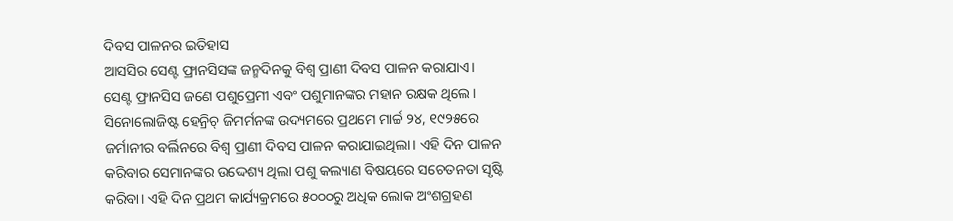ଦିବସ ପାଳନର ଇତିହାସ
ଆସସିର ସେଣ୍ଟ ଫ୍ରାନସିସଙ୍କ ଜନ୍ମଦିନକୁ ବିଶ୍ୱ ପ୍ରାଣୀ ଦିବସ ପାଳନ କରାଯାଏ। ସେଣ୍ଟ ଫ୍ରାନସିସ ଜଣେ ପଶୁପ୍ରେମୀ ଏବଂ ପଶୁମାନଙ୍କର ମହାନ ରକ୍ଷକ ଥିଲେ। ସିନୋଲୋଜିଷ୍ଟ ହେନ୍ରିଚ୍ ଜିମର୍ମନଙ୍କ ଉଦ୍ୟମରେ ପ୍ରଥମେ ମାର୍ଚ୍ଚ ୨୪, ୧୯୨୫ରେ ଜର୍ମାନୀର ବର୍ଲିନରେ ବିଶ୍ୱ ପ୍ରାଣୀ ଦିବସ ପାଳନ କରାଯାଇଥିଲା। ଏହି ଦିନ ପାଳନ କରିବାର ସେମାନଙ୍କର ଉଦ୍ଦେଶ୍ୟ ଥିଲା ପଶୁ କଲ୍ୟାଣ ବିଷୟରେ ସଚେତନତା ସୃଷ୍ଟି କରିବା। ଏହି ଦିନ ପ୍ରଥମ କାର୍ଯ୍ୟକ୍ରମରେ ୫୦୦୦ରୁ ଅଧିକ ଲୋକ ଅଂଶଗ୍ରହଣ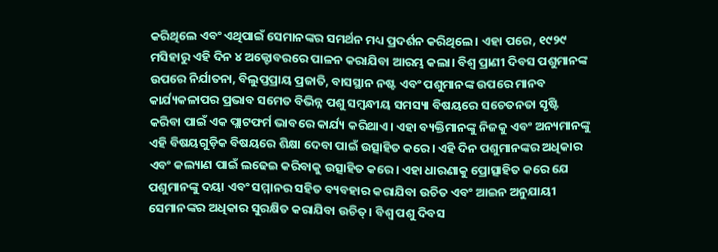କରିଥିଲେ ଏବଂ ଏଥିପାଇଁ ସେମାନଙ୍କର ସମର୍ଥନ ମଧ୍ୟ ପ୍ରଦର୍ଶନ କରିଥିଲେ। ଏହା ପରେ, ୧୯୨୯ ମସିହାରୁ ଏହି ଦିନ ୪ ଅକ୍ଟୋବରରେ ପାଳନ କରାଯିବା ଆରମ୍ଭ କଲା। ବିଶ୍ୱ ପ୍ରାଣୀ ଦିବସ ପଶୁମାନଙ୍କ ଉପରେ ନିର୍ଯାତନା, ବିଲୁପ୍ତପ୍ରାୟ ପ୍ରଜାତି, ବାସସ୍ଥାନ ନଷ୍ଟ ଏବଂ ପଶୁମାନଙ୍କ ଉପରେ ମାନବ କାର୍ଯ୍ୟକଳାପର ପ୍ରଭାବ ସମେତ ବିଭିନ୍ନ ପଶୁ ସମ୍ବନ୍ଧୀୟ ସମସ୍ୟା ବିଷୟରେ ସଚେତନତା ସୃଷ୍ଟି କରିବା ପାଇଁ ଏକ ପ୍ଲାଟଫର୍ମ ଭାବରେ କାର୍ଯ୍ୟ କରିଥାଏ। ଏହା ବ୍ୟକ୍ତିମାନଙ୍କୁ ନିଜକୁ ଏବଂ ଅନ୍ୟମାନଙ୍କୁ ଏହି ବିଷୟଗୁଡ଼ିକ ବିଷୟରେ ଶିକ୍ଷା ଦେବା ପାଇଁ ଉତ୍ସାହିତ କରେ। ଏହି ଦିନ ପଶୁମାନଙ୍କର ଅଧିକାର ଏବଂ କଲ୍ୟାଣ ପାଇଁ ଲଢେଇ କରିବାକୁ ଉତ୍ସାହିତ କରେ। ଏହା ଧାରଣାକୁ ପ୍ରୋତ୍ସାହିତ କରେ ଯେ ପଶୁମାନଙ୍କୁ ଦୟା ଏବଂ ସମ୍ମାନର ସହିତ ବ୍ୟବହାର କରାଯିବା ଉଚିତ ଏବଂ ଆଇନ ଅନୁଯାୟୀ ସେମାନଙ୍କର ଅଧିକାର ସୁରକ୍ଷିତ କରାଯିବା ଉଚିତ୍। ବିଶ୍ୱ ପଶୁ ଦିବସ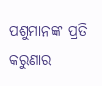ପଶୁମାନଙ୍କ ପ୍ରତି କରୁଣାର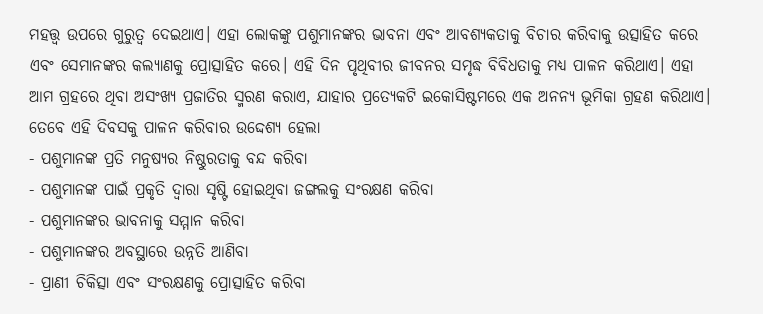ମହତ୍ତ୍ୱ ଉପରେ ଗୁରୁତ୍ୱ ଦେଇଥାଏ। ଏହା ଲୋକଙ୍କୁ ପଶୁମାନଙ୍କର ଭାବନା ଏବଂ ଆବଶ୍ୟକତାକୁ ବିଚାର କରିବାକୁ ଉତ୍ସାହିତ କରେ ଏବଂ ସେମାନଙ୍କର କଲ୍ୟାଣକୁ ପ୍ରୋତ୍ସାହିତ କରେ। ଏହି ଦିନ ପୃଥିବୀର ଜୀବନର ସମୃଦ୍ଧ ବିବିଧତାକୁ ମଧ୍ୟ ପାଳନ କରିଥାଏ। ଏହା ଆମ ଗ୍ରହରେ ଥିବା ଅସଂଖ୍ୟ ପ୍ରଜାତିର ସ୍ମରଣ କରାଏ, ଯାହାର ପ୍ରତ୍ୟେକଟି ଇକୋସିଷ୍ଟମରେ ଏକ ଅନନ୍ୟ ଭୂମିକା ଗ୍ରହଣ କରିଥାଏ। ତେବେ ଏହି ଦିବସକୁ ପାଳନ କରିବାର ଉଦ୍ଦେଶ୍ୟ ହେଲା
- ପଶୁମାନଙ୍କ ପ୍ରତି ମନୁଷ୍ୟର ନିଷ୍ଠୁରତାକୁ ବନ୍ଦ କରିବା
- ପଶୁମାନଙ୍କ ପାଇଁ ପ୍ରକୃତି ଦ୍ୱାରା ସୃଷ୍ଟି ହୋଇଥିବା ଜଙ୍ଗଲକୁ ସଂରକ୍ଷଣ କରିବା
- ପଶୁମାନଙ୍କର ଭାବନାକୁ ସମ୍ମାନ କରିବା
- ପଶୁମାନଙ୍କର ଅବସ୍ଥାରେ ଉନ୍ନତି ଆଣିବା
- ପ୍ରାଣୀ ଚିକିତ୍ସା ଏବଂ ସଂରକ୍ଷଣକୁ ପ୍ରୋତ୍ସାହିତ କରିବା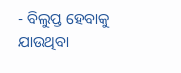- ବିଲୁପ୍ତ ହେବାକୁ ଯାଉଥିବା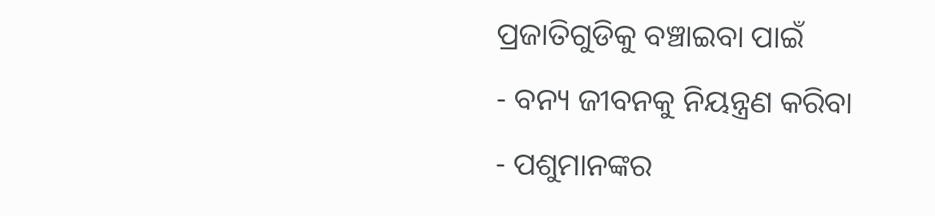ପ୍ରଜାତିଗୁଡିକୁ ବଞ୍ଚାଇବା ପାଇଁ
- ବନ୍ୟ ଜୀବନକୁ ନିୟନ୍ତ୍ରଣ କରିବା
- ପଶୁମାନଙ୍କର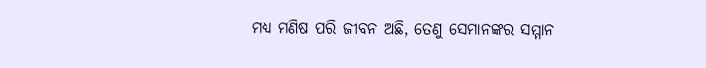ମଧ୍ୟ ମଣିଷ ପରି ଜୀବନ ଅଛି, ତେଣୁ ସେମାନଙ୍କର ସମ୍ମାନ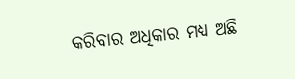କରିବାର ଅଧିକାର ମଧ୍ୟ ଅଛି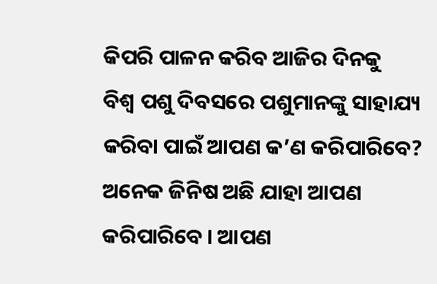କିପରି ପାଳନ କରିବ ଆଜିର ଦିନକୁ
ବିଶ୍ୱ ପଶୁ ଦିବସରେ ପଶୁମାନଙ୍କୁ ସାହାଯ୍ୟ କରିବା ପାଇଁ ଆପଣ କ’ଣ କରିପାରିବେ? ଅନେକ ଜିନିଷ ଅଛି ଯାହା ଆପଣ କରିପାରିବେ। ଆପଣ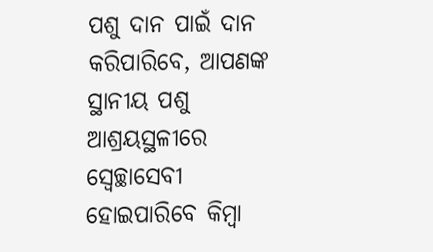ପଶୁ ଦାନ ପାଇଁ ଦାନ କରିପାରିବେ, ଆପଣଙ୍କ ସ୍ଥାନୀୟ ପଶୁ ଆଶ୍ରୟସ୍ଥଳୀରେ ସ୍ୱେଚ୍ଛାସେବୀ ହୋଇପାରିବେ କିମ୍ବା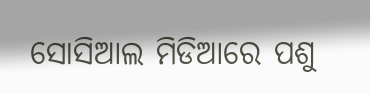ସୋସିଆଲ ମିଡିଆରେ ପଶୁ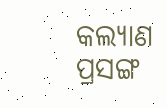କଲ୍ୟାଣ ପ୍ରସଙ୍ଗ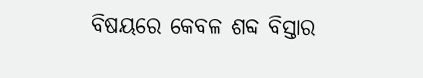ବିଷୟରେ କେବଳ ଶବ୍ଦ ବିସ୍ତାର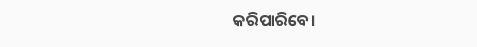କରିପାରିବେ।